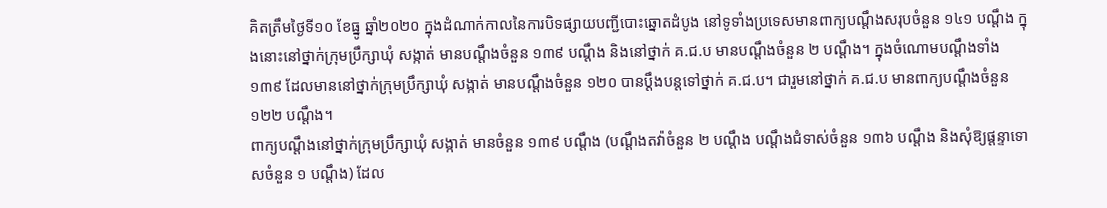គិតត្រឹមថ្ងៃទី១០ ខែធ្នូ ឆ្នាំ២០២០ ក្នុងដំណាក់កាលនៃការបិទផ្សាយបញ្ជីបោះឆ្នោតដំបូង នៅទូទាំងប្រទេសមានពាក្យបណ្តឹងសរុបចំនួន ១៤១ បណ្តឹង ក្នុងនោះនៅថ្នាក់ក្រុមប្រឹក្សាឃុំ សង្កាត់ មានបណ្តឹងចំនួន ១៣៩ បណ្តឹង និងនៅថ្នាក់ គ.ជ.ប មានបណ្តឹងចំនួន ២ បណ្តឹង។ ក្នុងចំណោមបណ្តឹងទាំង ១៣៩ ដែលមាននៅថ្នាក់ក្រុមប្រឹក្សាឃុំ សង្កាត់ មានបណ្តឹងចំនួន ១២០ បានប្តឹងបន្តទៅថ្នាក់ គ.ជ.ប។ ជារួមនៅថ្នាក់ គ.ជ.ប មានពាក្យបណ្តឹងចំនួន ១២២ បណ្តឹង។
ពាក្យបណ្តឹងនៅថ្នាក់ក្រុមប្រឹក្សាឃុំ សង្កាត់ មានចំនួន ១៣៩ បណ្តឹង (បណ្តឹងតវ៉ាចំនួន ២ បណ្តឹង បណ្តឹងជំទាស់ចំនួន ១៣៦ បណ្តឹង និងសុំឱ្យផ្តន្ទាទោសចំនួន ១ បណ្តឹង) ដែល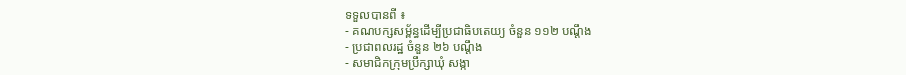ទទួលបានពី ៖
- គណបក្សសម្ព័ន្ធដើម្បីប្រជាធិបតេយ្យ ចំនួន ១១២ បណ្តឹង
- ប្រជាពលរដ្ឋ ចំនួន ២៦ បណ្តឹង
- សមាជិកក្រុមប្រឹក្សាឃុំ សង្កា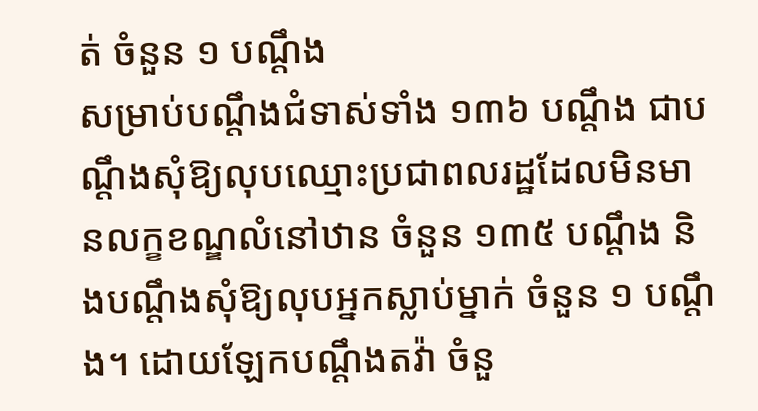ត់ ចំនួន ១ បណ្តឹង
សម្រាប់បណ្តឹងជំទាស់ទាំង ១៣៦ បណ្តឹង ជាបណ្តឹងសុំឱ្យលុបឈ្មោះប្រជាពលរដ្ឋដែលមិនមានលក្ខខណ្ឌលំនៅឋាន ចំនួន ១៣៥ បណ្ដឹង និងបណ្តឹងសុំឱ្យលុបអ្នកស្លាប់ម្នាក់ ចំនួន ១ បណ្ដឹង។ ដោយឡែកបណ្តឹងតវ៉ា ចំនួ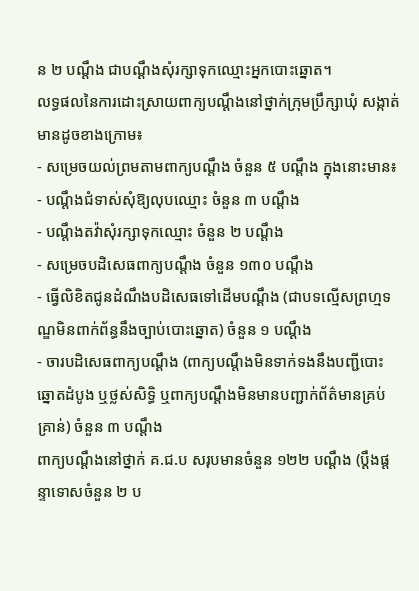ន ២ បណ្តឹង ជាបណ្ដឹងសុំរក្សាទុកឈ្មោះអ្នកបោះឆ្នោត។
លទ្ធផលនៃការដោះស្រាយពាក្យបណ្តឹងនៅថ្នាក់ក្រុមប្រឹក្សាឃុំ សង្កាត់ មានដូចខាងក្រោម៖
- សម្រេចយល់ព្រមតាមពាក្យបណ្តឹង ចំនួន ៥ បណ្តឹង ក្នុងនោះមាន៖
- បណ្តឹងជំទាស់សុំឱ្យលុបឈ្មោះ ចំនួន ៣ បណ្តឹង
- បណ្តឹងតវ៉ាសុំរក្សាទុកឈ្មោះ ចំនួន ២ បណ្តឹង
- សម្រេចបដិសេធពាក្យបណ្តឹង ចំនួន ១៣០ បណ្តឹង
- ធ្វើលិខិតជូនដំណឹងបដិសេធទៅដើមបណ្តឹង (ជាបទល្មើសព្រហ្មទណ្ឌមិនពាក់ព័ន្ធនឹងច្បាប់បោះឆ្នោត) ចំនួន ១ បណ្តឹង
- ចារបដិសេធពាក្យបណ្តឹង (ពាក្យបណ្តឹងមិនទាក់ទងនឹងបញ្ជីបោះឆ្នោតដំបូង ឬថ្លស់សិទ្ធិ ឬពាក្យបណ្តឹងមិនមានបញ្ជាក់ព័ត៌មានគ្រប់គ្រាន់) ចំនួន ៣ បណ្តឹង
ពាក្យបណ្តឹងនៅថ្នាក់ គ.ជ.ប សរុបមានចំនួន ១២២ បណ្តឹង (ប្តឹងផ្តន្ទាទោសចំនួន ២ ប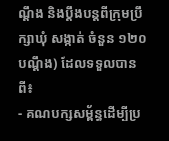ណ្តឹង និងប្តឹងបន្តពីក្រុមប្រឹក្សាឃុំ សង្កាត់ ចំនួន ១២០ បណ្តឹង) ដែលទទួលបានពី៖
- គណបក្សសម្ព័ន្ធដើម្បីប្រ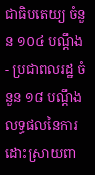ជាធិបតេយ្យ ចំនួន ១០៤ បណ្តឹង
- ប្រជាពលរដ្ឋ ចំនួន ១៨ បណ្តឹង
លទ្ធផលនៃការដោះស្រាយពា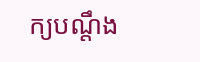ក្យបណ្តឹង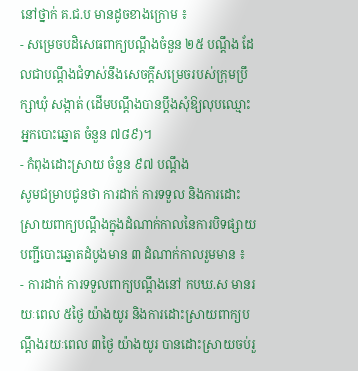នៅថ្នាក់ គ.ជ.ប មានដូចខាងក្រោម ៖
- សម្រេចបដិសេធពាក្យបណ្តឹងចំនួន ២៥ បណ្តឹង ដែលជាបណ្តឹងជំទាស់នឹងសេចក្តីសម្រេចរបស់ក្រុមប្រឹក្សាឃុំ សង្កាត់ (ដើមបណ្តឹងបានប្តឹងសុំឱ្យលុបឈ្មោះអ្នកបោះឆ្នោត ចំនួន ៧៨៩)។
- កំពុងដោះស្រាយ ចំនួន ៩៧ បណ្តឹង
សូមជម្រាបជូនថា ការដាក់ ការទទួល និងការដោះស្រាយពាក្យបណ្តឹងក្នុងដំណាក់កាលនៃការបិទផ្សាយបញ្ជីបោះឆ្នោតដំបូងមាន ៣ ដំណាក់កាលរួមមាន ៖
- ការដាក់ ការទទួលពាក្យបណ្តឹងនៅ កបឃ.ស មានរយៈពេល ៥ថ្ងៃ យ៉ាងយូរ និងការដោះស្រាយពាក្យបណ្តឹងរយៈពេល ៣ថ្ងៃ យ៉ាងយូរ បានដោះស្រាយចប់រួ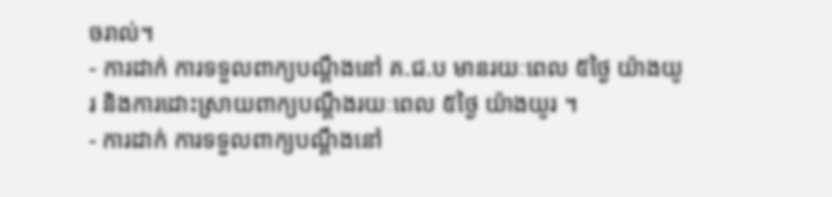ចរាល់។
- ការដាក់ ការទទួលពាក្យបណ្តឹងនៅ គ.ជ.ប មានរយៈពេល ៥ថ្ងៃ យ៉ាងយូរ និងការដោះស្រាយពាក្យបណ្តឹងរយៈពេល ៥ថ្ងៃ យ៉ាងយូរ ។
- ការដាក់ ការទទួលពាក្យបណ្តឹងនៅ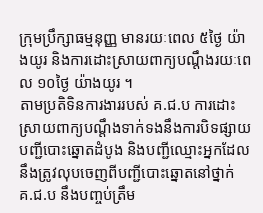ក្រុមប្រឹក្សាធម្មនុញ្ញ មានរយៈពេល ៥ថ្ងៃ យ៉ាងយូរ និងការដោះស្រាយពាក្យបណ្តឹងរយៈពេល ១០ថ្ងៃ យ៉ាងយូរ ។
តាមប្រតិទិនការងាររបស់ គ.ជ.ប ការដោះស្រាយពាក្យបណ្តឹងទាក់ទងនឹងការបិទផ្សាយបញ្ជីបោះឆ្នោតដំបូង និងបញ្ជីឈ្មោះអ្នកដែលនឹងត្រូវលុបចេញពីបញ្ជីបោះឆ្នោតនៅថ្នាក់ គ.ជ.ប នឹងបញ្ចប់ត្រឹម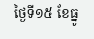ថ្ងៃទី១៥ ខែធ្នូ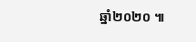ឆ្នាំ២០២០ ៕